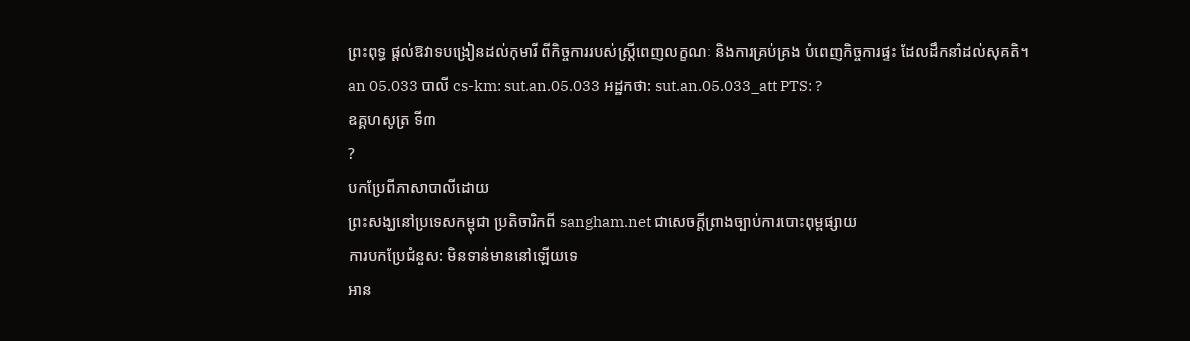ព្រះពុទ្ធ ផ្តល់ឱវាទបង្រៀនដល់កុមារី ពីកិច្ចការរបស់ស្ត្រីពេញលក្ខណៈ និងការគ្រប់គ្រង បំពេញកិច្ចការផ្ទះ ដែលដឹកនាំដល់សុគតិ។
an 05.033 បាលី cs-km: sut.an.05.033 អដ្ឋកថា: sut.an.05.033_att PTS: ?
ឧគ្គហសូត្រ ទី៣
?
បកប្រែពីភាសាបាលីដោយ
ព្រះសង្ឃនៅប្រទេសកម្ពុជា ប្រតិចារិកពី sangham.net ជាសេចក្តីព្រាងច្បាប់ការបោះពុម្ពផ្សាយ
ការបកប្រែជំនួស: មិនទាន់មាននៅឡើយទេ
អាន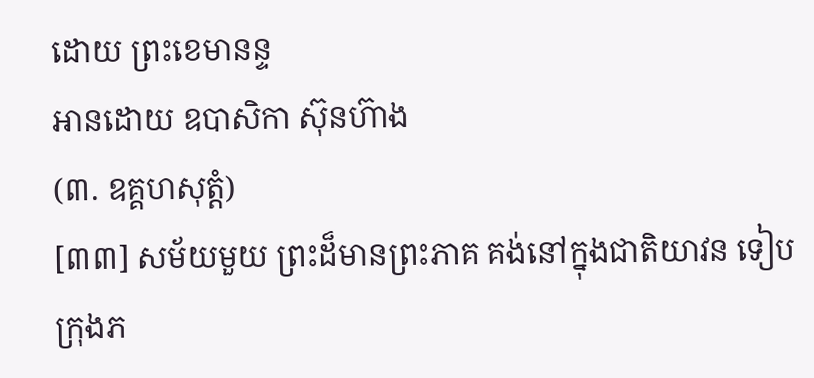ដោយ ព្រះខេមានន្ទ
អានដោយ ឧបាសិកា ស៊ុនហ៊ាង
(៣. ឧគ្គហសុត្តំ)
[៣៣] សម័យមួយ ព្រះដ៏មានព្រះភាគ គង់នៅក្នុងជាតិយាវន ទៀបក្រុងភ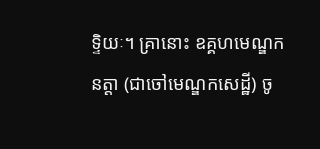ទ្ទិយៈ។ គ្រានោះ ឧគ្គហមេណ្ឌកនត្តា (ជាចៅមេណ្ឌកសេដ្ឋី) ចូ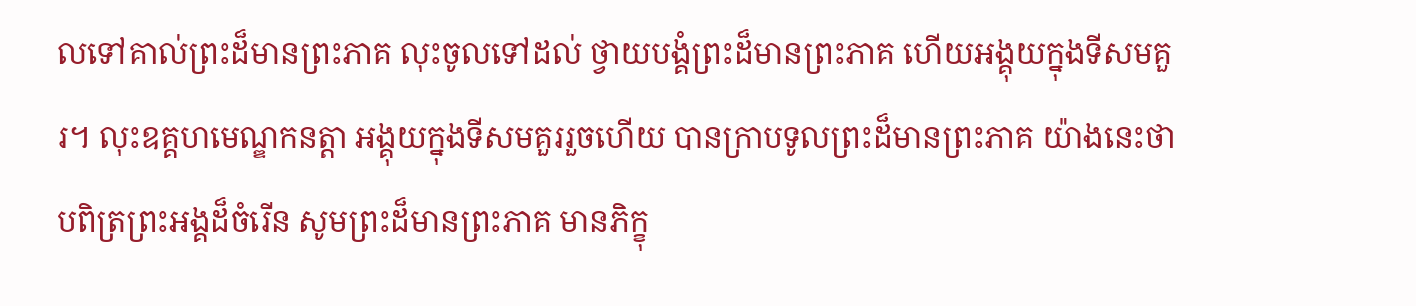លទៅគាល់ព្រះដ៏មានព្រះភាគ លុះចូលទៅដល់ ថ្វាយបង្គំព្រះដ៏មានព្រះភាគ ហើយអង្គុយក្នុងទីសមគួរ។ លុះឧគ្គហមេណ្ឌកនត្តា អង្គុយក្នុងទីសមគួររួចហើយ បានក្រាបទូលព្រះដ៏មានព្រះភាគ យ៉ាងនេះថា បពិត្រព្រះអង្គដ៏ចំរើន សូមព្រះដ៏មានព្រះភាគ មានភិក្ខុ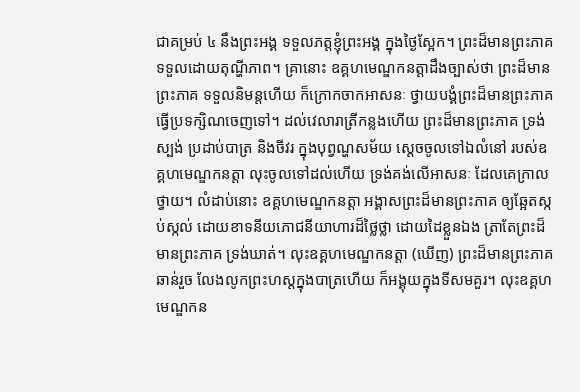ជាគម្រប់ ៤ នឹងព្រះអង្គ ទទួលភត្តខ្ញុំព្រះអង្គ ក្នុងថ្ងៃស្អែក។ ព្រះដ៏មានព្រះភាគ ទទួលដោយតុណ្ហីភាព។ គ្រានោះ ឧគ្គហមេណ្ឌកនត្តាដឹងច្បាស់ថា ព្រះដ៏មានព្រះភាគ ទទួលនិមន្តហើយ ក៏ក្រោកចាកអាសនៈ ថ្វាយបង្គំព្រះដ៏មានព្រះភាគ ធ្វើប្រទក្សិណចេញទៅ។ ដល់វេលារាត្រីកន្លងហើយ ព្រះដ៏មានព្រះភាគ ទ្រង់ស្បង់ ប្រដាប់បាត្រ និងចីវរ ក្នុងបុព្វណ្ហសម័យ ស្តេចចូលទៅឯលំនៅ របស់ឧគ្គហមេណ្ឌកនត្តា លុះចូលទៅដល់ហើយ ទ្រង់គង់លើអាសនៈ ដែលគេក្រាលថ្វាយ។ លំដាប់នោះ ឧគ្គហមេណ្ឌកនត្តា អង្គាសព្រះដ៏មានព្រះភាគ ឲ្យឆ្អែតស្កប់ស្កល់ ដោយខាទនីយភោជនីយាហារដ៏ថ្លៃថ្លា ដោយដៃខ្លួនឯង ត្រាតែព្រះដ៏មានព្រះភាគ ទ្រង់ឃាត់។ លុះឧគ្គហមេណ្ឌកនត្តា (ឃើញ) ព្រះដ៏មានព្រះភាគឆាន់រួច លែងលូកព្រះហស្តក្នុងបាត្រហើយ ក៏អង្គុយក្នុងទីសមគួរ។ លុះឧគ្គហមេណ្ឌកន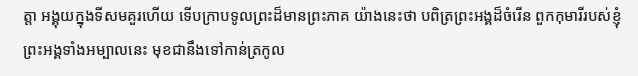ត្តា អង្គុយក្នុងទីសមគួរហើយ ទើបក្រាបទូលព្រះដ៏មានព្រះភាគ យ៉ាងនេះថា បពិត្រព្រះអង្គដ៏ចំរើន ពួកកុមារីរបស់ខ្ញុំព្រះអង្គទាំងអម្បាលនេះ មុខជានឹងទៅកាន់ត្រកូល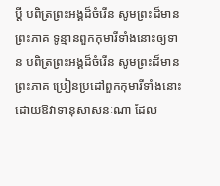ប្តី បពិត្រព្រះអង្គដ៏ចំរើន សូមព្រះដ៏មានព្រះភាគ ទូន្មានពួកកុមារីទាំងនោះឲ្យទាន បពិត្រព្រះអង្គដ៏ចំរើន សូមព្រះដ៏មានព្រះភាគ ប្រៀនប្រដៅពួកកុមារីទាំងនោះ ដោយឱវាទានុសាសនៈណា ដែល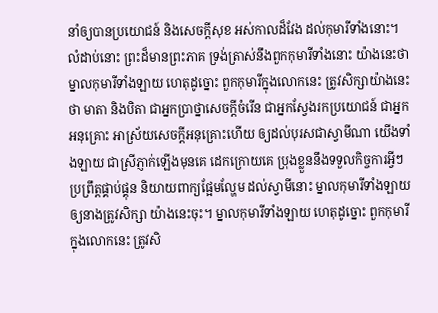នាំឲ្យបានប្រយោជន៍ និងសេចក្តីសុខ អស់កាលដ៏វែង ដល់កុមារីទាំងនោះ។ លំដាប់នោះ ព្រះដ៏មានព្រះភាគ ទ្រង់ត្រាស់នឹងពួកកុមារីទាំងនោះ យ៉ាងនេះថា ម្នាលកុមារីទាំងឡាយ ហេតុដូច្នោះ ពួកកុមារីក្នុងលោកនេះ ត្រូវសិក្សាយ៉ាងនេះថា មាតា និងបិតា ជាអ្នកប្រាថ្នាសេចក្តីចំរើន ជាអ្នកស្វែងរកប្រយោជន៍ ជាអ្នកអនុគ្រោះ អាស្រ័យសេចក្តីអនុគ្រោះហើយ ឲ្យដល់បុរសជាស្វាមីណា យើងទាំងឡាយ ជាស្រីភ្ញាក់ឡើងមុនគេ ដេកក្រោយគេ ប្រុងខ្លួននឹងទទួលកិច្ចការអ្វីៗ ប្រព្រឹត្តផ្គាប់ផ្គុន និយាយពាក្យផ្អែមល្ហែម ដល់ស្វាមីនោះ ម្នាលកុមារីទាំងឡាយ ឲ្យនាងត្រូវសិក្សា យ៉ាងនេះចុះ។ ម្នាលកុមារីទាំងឡាយ ហេតុដូច្នោះ ពួកកុមារីក្នុងលោកនេះ ត្រូវសិ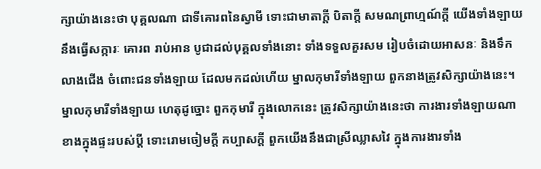ក្សាយ៉ាងនេះថា បុគ្គលណា ជាទីគោរពនៃស្វាមី ទោះជាមាតាក្តី បិតាក្តី សមណព្រាហ្មណ៍ក្តី យើងទាំងឡាយ នឹងធ្វើសក្ការៈ គោរព រាប់អាន បូជាដល់បុគ្គលទាំងនោះ ទាំងទទួលគួរសម រៀបចំដោយអាសនៈ និងទឹកលាងជើង ចំពោះជនទាំងឡាយ ដែលមកដល់ហើយ ម្នាលកុមារីទាំងឡាយ ពួកនាងត្រូវសិក្សាយ៉ាងនេះ។ ម្នាលកុមារីទាំងឡាយ ហេតុដូច្នោះ ពួកកុមារី ក្នុងលោកនេះ ត្រូវសិក្សាយ៉ាងនេះថា ការងារទាំងឡាយណា ខាងក្នុងផ្ទះរបស់ប្តី ទោះរោមចៀមក្តី កប្បាសក្តី ពួកយើងនឹងជាស្រីឈ្លាសវៃ ក្នុងការងារទាំង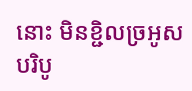នោះ មិនខ្ជិលច្រអូស បរិបូ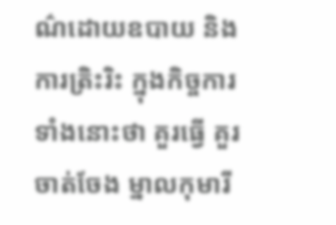ណ៌ដោយឧបាយ និងការត្រិះរិះ ក្នុងកិច្ចការទាំងនោះថា គួរធ្វើ គួរចាត់ចែង ម្នាលកុមារី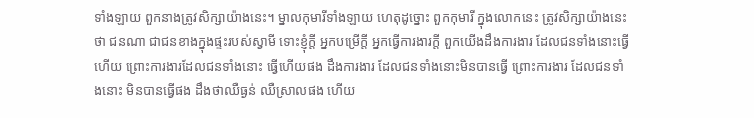ទាំងឡាយ ពួកនាងត្រូវសិក្សាយ៉ាងនេះ។ ម្នាលកុមារីទាំងឡាយ ហេតុដូច្នោះ ពួកកុមារី ក្នុងលោកនេះ ត្រូវសិក្សាយ៉ាងនេះថា ជនណា ជាជនខាងក្នុងផ្ទះរបស់ស្វាមី ទោះខ្ញុំក្តី អ្នកបម្រើក្តី អ្នកធ្វើការងារក្តី ពួកយើងដឹងការងារ ដែលជនទាំងនោះធ្វើហើយ ព្រោះការងារដែលជនទាំងនោះ ធ្វើហើយផង ដឹងការងារ ដែលជនទាំងនោះមិនបានធ្វើ ព្រោះការងារ ដែលជនទាំងនោះ មិនបានធ្វើផង ដឹងថាឈឺធ្ងន់ ឈឺស្រាលផង ហើយ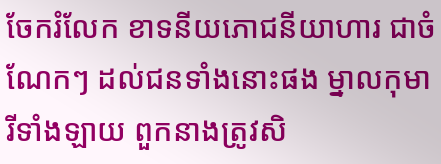ចែករំលែក ខាទនីយភោជនីយាហារ ជាចំណែកៗ ដល់ជនទាំងនោះផង ម្នាលកុមារីទាំងឡាយ ពួកនាងត្រូវសិ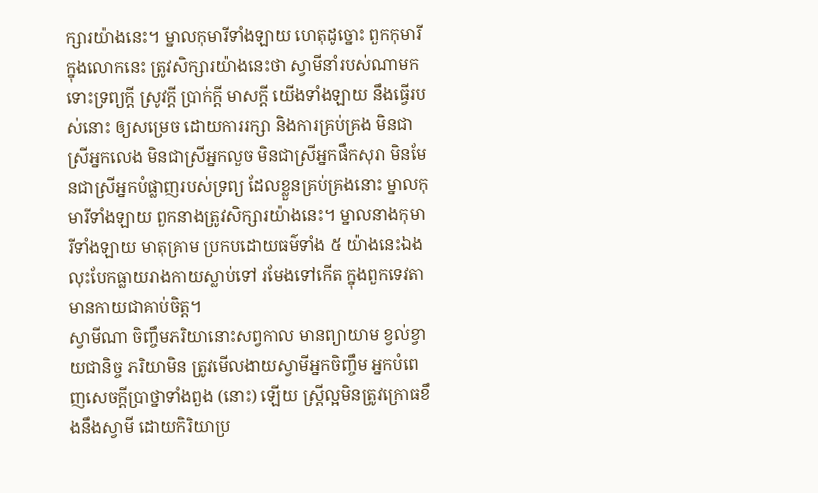ក្សារយ៉ាងនេះ។ ម្នាលកុមារីទាំងឡាយ ហេតុដូច្នោះ ពួកកុមារីក្នុងលោកនេះ ត្រូវសិក្សារយ៉ាងនេះថា ស្វាមីនាំរបស់ណាមក ទោះទ្រព្យក្តី ស្រូវក្តី ប្រាក់ក្តី មាសក្តី យើងទាំងឡាយ នឹងធ្វើរបស់នោះ ឲ្យសម្រេច ដោយការរក្សា និងការគ្រប់គ្រង មិនជាស្រីអ្នកលេង មិនជាស្រីអ្នកលួច មិនជាស្រីអ្នកផឹកសុរា មិនមែនជាស្រីអ្នកបំផ្លាញរបស់ទ្រព្យ ដែលខ្លួនគ្រប់គ្រងនោះ ម្នាលកុមារីទាំងឡាយ ពួកនាងត្រូវសិក្សារយ៉ាងនេះ។ ម្នាលនាងកុមារីទាំងឡាយ មាតុគ្រាម ប្រកបដោយធម៌ទាំង ៥ យ៉ាងនេះឯង លុះបែកធ្លាយរាងកាយស្លាប់ទៅ រមែងទៅកើត ក្នុងពួកទេវតា មានកាយជាគាប់ចិត្ត។
ស្វាមីណា ចិញ្ចឹមភរិយានោះសព្វកាល មានព្យាយាម ខ្វល់ខ្វាយជានិច្ច ភរិយាមិន ត្រូវមើលងាយស្វាមីអ្នកចិញ្ចឹម អ្នកបំពេញសេចក្តីប្រាថ្នាទាំងពួង (នោះ) ឡើយ ស្រ្តីល្អមិនត្រូវក្រោធខឹងនឹងស្វាមី ដោយកិរិយាប្រ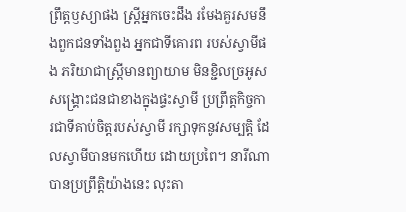ព្រឹត្តឫស្យាផង ស្រ្តីអ្នកចេះដឹង រមែងគួរសមនឹងពួកជនទាំងពួង អ្នកជាទីគោរព របស់ស្វាមីផង ភរិយាជាស្រ្តីមានព្យាយាម មិនខ្ជិលច្រអូស សង្រ្គោះជនជាខាងក្នុងផ្ទះស្វាមី ប្រព្រឹត្តកិច្ចការជាទីគាប់ចិត្តរបស់ស្វាមី រក្សាទុកនូវសម្បត្តិ ដែលស្វាមីបានមកហើយ ដោយប្រពៃ។ នារីណាបានប្រព្រឹត្តិយ៉ាងនេះ លុះតា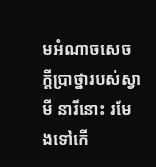មអំណាចសេចក្តីប្រាថ្នារបស់ស្វាមី នារីនោះ រមែងទៅកើ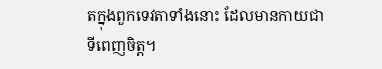តក្នុងពួកទេវតាទាំងនោះ ដែលមានកាយជាទីពេញចិត្ត។